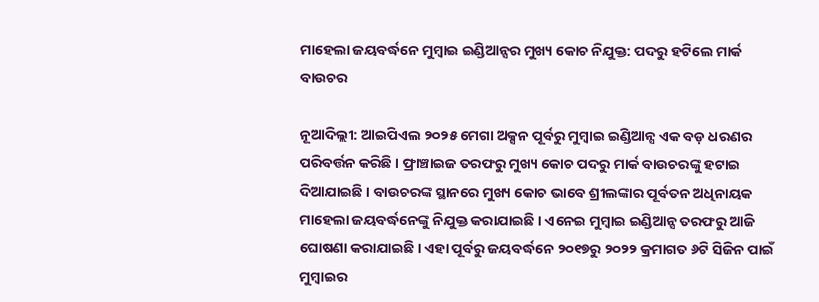ମାହେଲା ଜୟବର୍ଦ୍ଧନେ ମୁମ୍ବାଇ ଇଣ୍ଡିଆନ୍ସର ମୁଖ୍ୟ କୋଚ ନିଯୁକ୍ତ: ପଦରୁ ହଟିଲେ ମାର୍କ ବାଉଚର

ନୂଆଦିଲ୍ଲୀ: ଆଇପିଏଲ ୨୦୨୫ ମେଗା ଅକ୍ସନ ପୂର୍ବରୁ ମୁମ୍ବାଇ ଇଣ୍ଡିଆନ୍ସ ଏକ ବଡ଼ ଧରଣର ପରିବର୍ତ୍ତନ କରିଛି । ଫ୍ରାଞ୍ଚାଇଜ ତରଫରୁ ମୁଖ୍ୟ କୋଚ ପଦରୁ ମାର୍କ ବାଉଚରଙ୍କୁ ହଟାଇ ଦିଆଯାଇଛି । ବାଉଚରଙ୍କ ସ୍ଥାନରେ ମୁଖ୍ୟ କୋଚ ଭାବେ ଶ୍ରୀଲଙ୍କାର ପୂର୍ବତନ ଅଧିନାୟକ ମାହେଲା ଜୟବର୍ଦ୍ଧନେଙ୍କୁ ନିଯୁକ୍ତ କରାଯାଇଛି । ଏନେଇ ମୁମ୍ବାଇ ଇଣ୍ଡିଆନ୍ସ ତରଫରୁ ଆଜି ଘୋଷଣା କରାଯାଇଛି । ଏହା ପୂର୍ବରୁ ଜୟବର୍ଦ୍ଧନେ ୨୦୧୭ରୁ ୨୦୨୨ କ୍ରମାଗତ ୬ଟି ସିଜିନ ପାଇଁ ମୁମ୍ବାଇର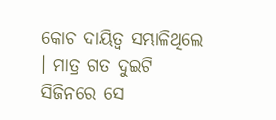କୋଚ ଦାୟିତ୍ୱ ସମ୍ଭାଳିଥିଲେ । ମାତ୍ର ଗତ ଦୁଇଟି ସିଜିନରେ ସେ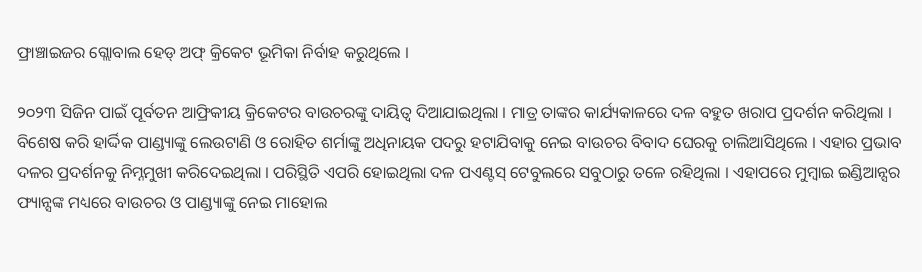ଫ୍ରାଞ୍ଚାଇଜର ଗ୍ଲୋବାଲ ହେଡ୍ ଅଫ୍ କ୍ରିକେଟ ଭୂମିକା ନିର୍ବାହ କରୁଥିଲେ ।

୨୦୨୩ ସିଜିନ ପାଇଁ ପୂର୍ବତନ ଆଫ୍ରିକୀୟ କ୍ରିକେଟର ବାଉଚରଙ୍କୁ ଦାୟିତ୍ୱ ଦିଆଯାଇଥିଲା । ମାତ୍ର ତାଙ୍କର କାର୍ଯ୍ୟକାଳରେ ଦଳ ବହୁତ ଖରାପ ପ୍ରଦର୍ଶନ କରିଥିଲା । ବିଶେଷ କରି ହାର୍ଦ୍ଦିକ ପାଣ୍ଡ୍ୟାଙ୍କୁ ଲେଉଟାଣି ଓ ରୋହିତ ଶର୍ମାଙ୍କୁ ଅଧିନାୟକ ପଦରୁ ହଟାଯିବାକୁ ନେଇ ବାଉଚର ବିବାଦ ଘେରକୁ ଚାଲିଆସିଥିଲେ । ଏହାର ପ୍ରଭାବ ଦଳର ପ୍ରଦର୍ଶନକୁ ନିମ୍ନମୁଖୀ କରିଦେଇଥିଲା । ପରିସ୍ଥିତି ଏପରି ହୋଇଥିଲା ଦଳ ପଏଣ୍ଟସ୍ ଟେବୁଲରେ ସବୁଠାରୁ ତଳେ ରହିଥିଲା । ଏହାପରେ ମୁମ୍ବାଇ ଇଣ୍ଡିଆନ୍ସର ଫ୍ୟାନ୍ସଙ୍କ ମଧ୍ୟରେ ବାଉଚର ଓ ପାଣ୍ଡ୍ୟାଙ୍କୁ ନେଇ ମାହୋଲ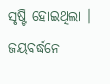ସୃଷ୍ଟି ହୋଇଥିଲା । ଜୟବର୍ଦ୍ଧନେ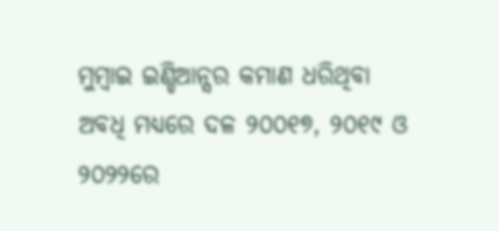ମୁମ୍ବାଇ ଇଣ୍ଡିଆନ୍ସର କମାଣ ଧରିଥିବା ଅବଧି ମଧ୍ୟରେ ଦଳ ୨୦୦୧୭, ୨୦୧୯ ଓ ୨୦୨୨ରେ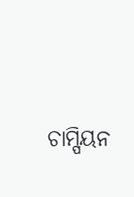ଚାମ୍ପିୟନ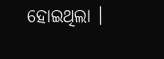ହୋଇଥିଲା ।